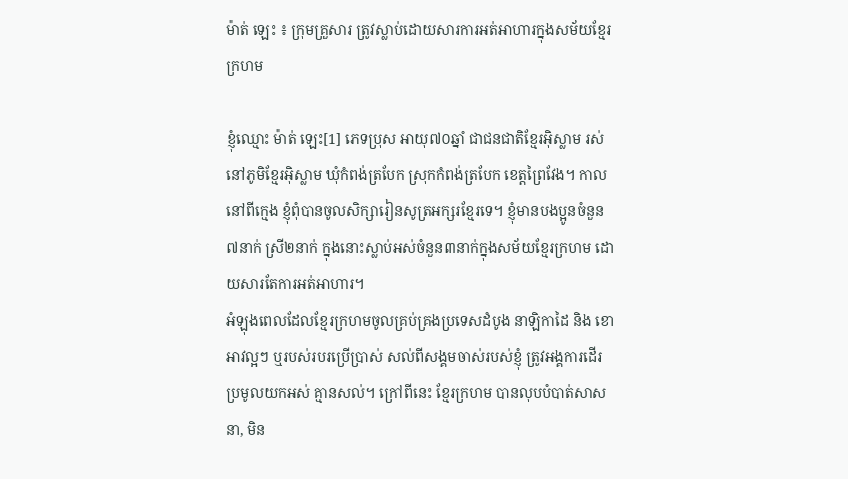ម៉ាត់ ឡេះ ៖ ក្រុមគ្រួសារ ត្រូវស្លាប់ដោយសារការអត់អាហារក្នុងសម័យខ្មែរក្រហម

ខ្ញុំឈ្មោះ ម៉ាត់ ឡេះ[1] ភេទប្រុស អាយុ៧០ឆ្នាំ ជាជនជាតិខ្មែរអ៊ិស្លាម រស់នៅភូមិខ្មែរអ៊ិស្លាម ឃុំកំពង់ត្របែក ស្រុកកំពង់ត្របែក ខេត្តព្រៃវែង។ កាលនៅពីក្មេង ខ្ញុំពុំបានចូលសិក្សារៀនសូត្រអក្សរខ្មែរទេ។ ខ្ញុំមានបងប្អូនចំនួន៧នាក់ ស្រី២នាក់ ក្នុងនោះស្លាប់អស់ចំនួន៣នាក់ក្នុងសម័យខ្មែរក្រហម ដោយសារតែការអត់អាហារ។
អំឡុងពេលដែលខ្មែរក្រហមចូលគ្រប់គ្រងប្រទេសដំបូង នាឡិកាដៃ និង ខោអាវល្អៗ ឬរបស់របរប្រើប្រាស់ សល់ពីសង្គមចាស់របស់ខ្ញុំ ត្រូវអង្គការដើរប្រមូលយកអស់ គ្មានសល់។ ក្រៅពីនេះ ខ្មែរក្រហម បានលុបបំបាត់សាសនា, មិន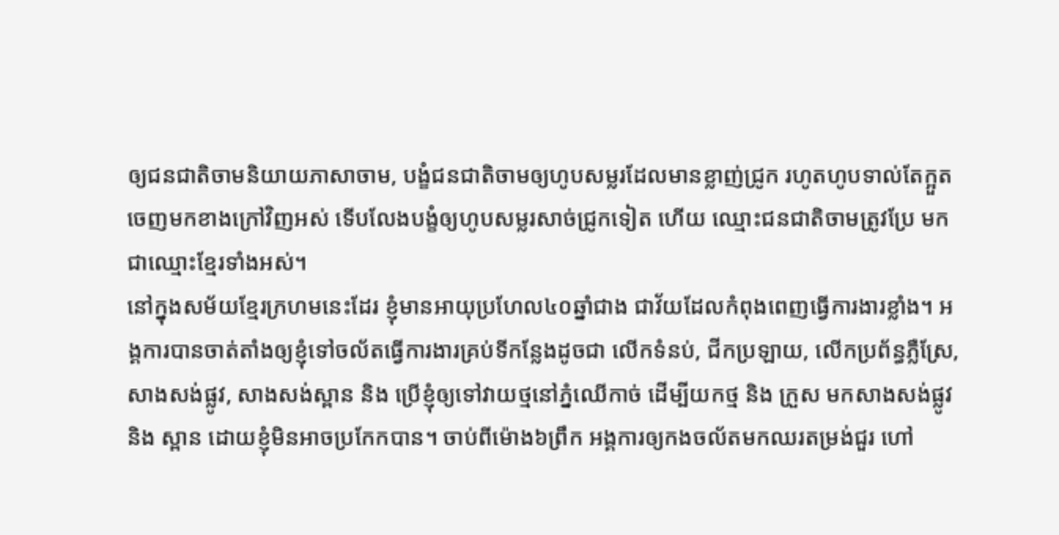ឲ្យជនជាតិចាមនិយាយភាសាចាម, បង្ខំជនជាតិចាមឲ្យហូបសម្លរដែលមានខ្លាញ់ជ្រូក រហូតហូបទាល់តែក្អួតចេញមកខាងក្រៅវិញអស់ ទើបលែងបង្ខំឲ្យហូបសម្លរសាច់ជ្រូកទៀត ហើយ ឈ្មោះជនជាតិចាមត្រូវប្រែ មកជាឈ្មោះខ្មែរទាំងអស់។
នៅក្នុងសម័យខ្មែរក្រហមនេះដែរ ខ្ញុំមានអាយុប្រហែល៤០ឆ្នាំជាង ជាវ័យដែលកំពុងពេញធ្វើការងារខ្លាំង។ អង្គការបានចាត់តាំងឲ្យខ្ញុំទៅចល័តធ្វើការងារគ្រប់ទីកន្លែងដូចជា លើកទំនប់, ជីកប្រឡាយ, លើកប្រព័ន្ធភ្លឺស្រែ, សាងសង់ផ្លូវ, សាងសង់ស្ពាន និង ប្រើខ្ញុំឲ្យទៅវាយថ្មនៅភ្នំឈើកាច់ ដើម្បីយកថ្ម និង ក្រួស មកសាងសង់ផ្លូវ និង ស្ពាន ដោយខ្ញុំមិនអាចប្រកែកបាន។ ចាប់ពីម៉ោង៦ព្រឹក អង្គការឲ្យកងចល័តមកឈរតម្រង់ជួរ ហៅ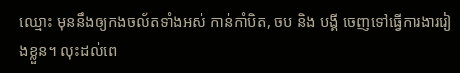ឈ្មោះ មុននឹងឲ្យកងចល័តទាំងអស់ កាន់កាំបិត, ចប និង បង្គី ចេញទៅធ្វើការងាររៀងខ្លួន។ លុះដល់ពេ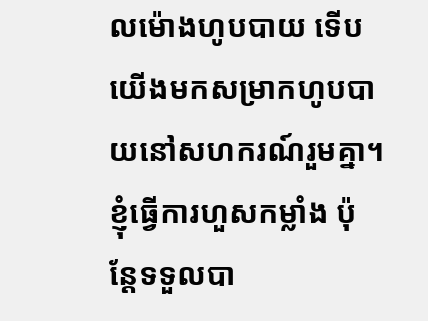លម៉ោងហូបបាយ ទើបយើងមកសម្រាកហូបបាយនៅសហករណ៍រួមគ្នា។ ខ្ញុំធ្វើការហួសកម្លាំង ប៉ុន្តែទទួលបា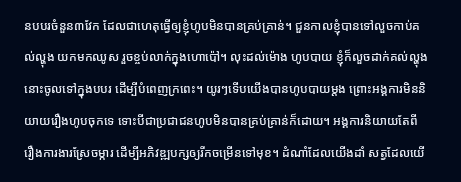នបបរចំនួន៣វែក ដែលជាហេតុធ្វើឲ្យខ្ញុំហូបមិនបានគ្រប់គ្រាន់។ ជួនកាលខ្ញុំបានទៅលួចកាប់គល់ល្ហុង យកមកឈូស រួចខ្ចប់លាក់ក្នុងហោប៉ៅ។ លុះដល់ម៉ោង ហូបបាយ ខ្ញុំក៏លួចដាក់គល់ល្ហុងនោះចូលទៅក្នុងបបរ ដើម្បីបំពេញក្រពេះ។ យូរៗទើបយើងបានហូបបាយម្តង ព្រោះអង្គការមិននិយាយរឿងហូបចុកទេ ទោះបីជាប្រជាជនហូបមិនបានគ្រប់គ្រាន់ក៏ដោយ។ អង្គការនិយាយតែពីរឿងការងារស្រែចម្ការ ដើម្បីអភិវឌ្ឍបក្សឲ្យរីកចម្រើនទៅមុខ។ ដំណាំដែលយើងដាំ សត្វដែលយើ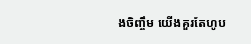ងចិញ្ចឹម យើងគួរតែហូប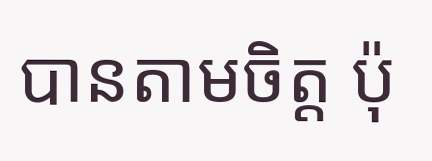បានតាមចិត្ត ប៉ុ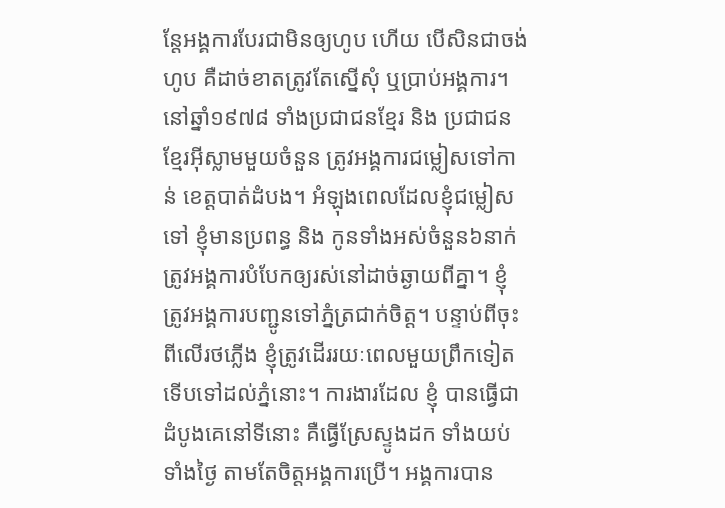ន្តែអង្គការបែរជាមិនឲ្យហូប ហើយ បើសិនជាចង់ហូប គឺដាច់ខាតត្រូវតែស្នើសុំ ឬប្រាប់អង្គការ។
នៅឆ្នាំ១៩៧៨ ទាំងប្រជាជនខ្មែរ និង ប្រជាជនខ្មែរអ៊ីស្លាមមួយចំនួន ត្រូវអង្គការជម្លៀសទៅកាន់ ខេត្តបាត់ដំបង។ អំឡុងពេលដែលខ្ញុំជម្លៀសទៅ ខ្ញុំមានប្រពន្ធ និង កូនទាំងអស់ចំនួន៦នាក់ ត្រូវអង្គការបំបែកឲ្យរស់នៅដាច់ឆ្ងាយពីគ្នា។ ខ្ញុំ ត្រូវអង្គការបញ្ជូនទៅភ្នំត្រជាក់ចិត្ត។ បន្ទាប់ពីចុះពីលើរថភ្លើង ខ្ញុំត្រូវដើររយៈពេលមួយព្រឹកទៀត ទើបទៅដល់ភ្នំនោះ។ ការងារដែល ខ្ញុំ បានធ្វើជាដំបូងគេនៅទីនោះ គឺធ្វើស្រែស្ទូងដក ទាំងយប់ទាំងថ្ងៃ តាមតែចិត្តអង្គការប្រើ។ អង្គការបាន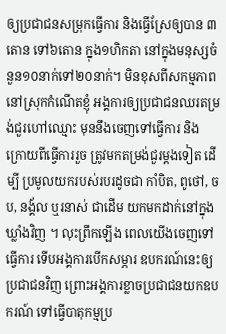ឲ្យប្រជាជនសម្រុកធ្វើការ និងធ្វើស្រែឲ្យបាន ៣តោន ទៅ៦តោន ក្នុង១ហិកតា នៅក្នុងមនុស្សចំនួន១០នាក់ទៅ២០នាក់។ មិនខុសពីសកម្មភាពនៅស្រុកកំណើតខ្ញុំ អង្គការឲ្យប្រជាជនឈរតម្រង់ជួរហៅឈ្មោះ មុននឹងចេញទៅធ្វើការ និង ក្រោយពីធ្វើការរួច ត្រូវមកតម្រង់ជួរម្តងទៀត ដើម្បី ប្រមូលយករបស់របរដូចជា កាំបិត, ពូថៅ, ចប, នង្គ័ល ឬរនាស់ ជាដើម យកមកដាក់នៅក្នុងឃ្លាំងវិញ ។ លុះព្រឹកឡើង ពេលយើងចេញទៅធ្វើការ ទើបអង្គការបើកសម្ភារ ឧបករណ៍នេះឲ្យប្រជាជនវិញ ព្រោះអង្គការខ្លាចប្រជាជនយកឧបករណ៍ ទៅធ្វើបាតុកម្មប្រ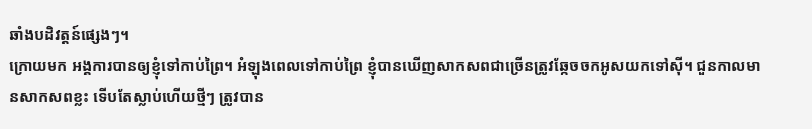ឆាំងបដិវត្តន៍ផ្សេងៗ។
ក្រោយមក អង្គការបានឲ្យខ្ញុំទៅកាប់ព្រៃ។ អំឡុងពេលទៅកាប់ព្រៃ ខ្ញុំបានឃើញសាកសពជាច្រើនត្រូវឆ្កែចចកអូសយកទៅស៊ី។ ជួនកាលមានសាកសពខ្លះ ទើបតែស្លាប់ហើយថ្មីៗ ត្រូវបាន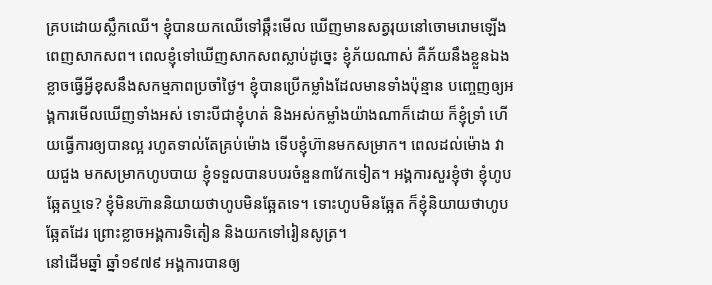គ្របដោយស្លឹកឈើ។ ខ្ញុំបានយកឈើទៅឆ្កឹះមើល ឃើញមានសត្វរុយនៅចោមរោមឡើងពេញសាកសព។ ពេលខ្ញុំទៅឃើញសាកសពស្លាប់ដូច្នេះ ខ្ញុំភ័យណាស់ គឺភ័យនឹងខ្លួនឯងខ្លាចធ្វើអ្វីខុសនឹងសកម្មភាពប្រចាំថ្ងៃ។ ខ្ញុំបានប្រើកម្លាំងដែលមានទាំងប៉ុន្មាន បញ្ចេញឲ្យអង្គការមើលឃើញទាំងអស់ ទោះបីជាខ្ញុំហត់ និងអស់កម្លាំងយ៉ាងណាក៏ដោយ ក៏ខ្ញុំទ្រាំ ហើយធ្វើការឲ្យបានល្អ រហូតទាល់តែគ្រប់ម៉ោង ទើបខ្ញុំហ៊ានមកសម្រាក។ ពេលដល់ម៉ោង វាយជួង មកសម្រាកហូបបាយ ខ្ញុំទទួលបានបបរចំនួន៣វែកទៀត។ អង្គការសួរខ្ញុំថា ខ្ញុំហូបឆ្អែតឬទេ? ខ្ញុំមិនហ៊ាននិយាយថាហូបមិនឆ្អែតទេ។ ទោះហូបមិនឆ្អែត ក៏ខ្ញុំនិយាយថាហូបឆ្អែតដែរ ព្រោះខ្លាចអង្គការទិតៀន និងយកទៅរៀនសូត្រ។
នៅដើមឆ្នាំ ឆ្នាំ១៩៧៩ អង្គការបានឲ្យ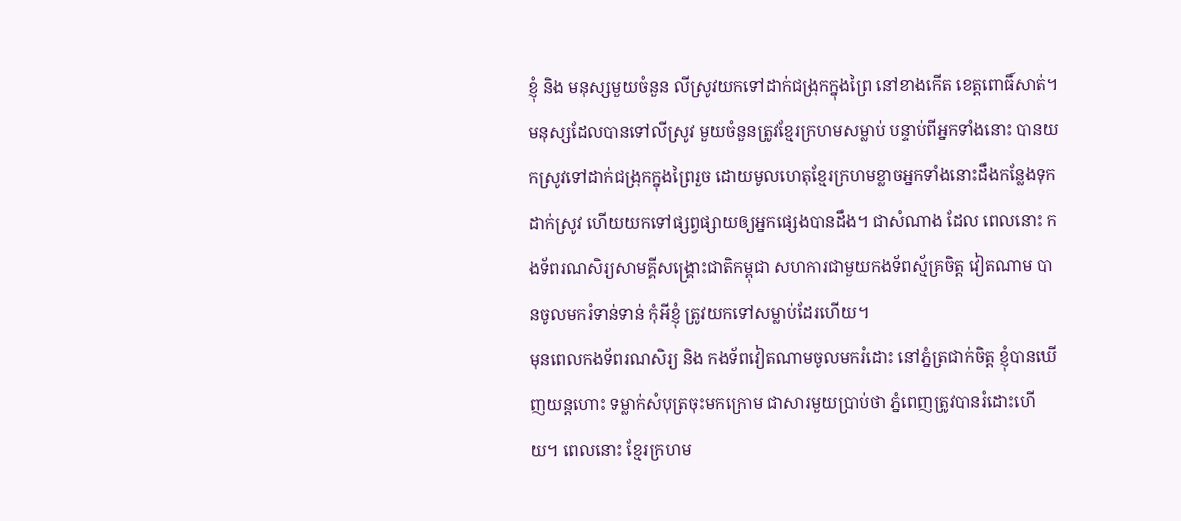ខ្ញុំ និង មនុស្សមួយចំនួន លីស្រូវយកទៅដាក់ជង្រុកក្នុងព្រៃ នៅខាងកើត ខេត្តពោធិ៍សាត់។ មនុស្សដែលបានទៅលីស្រូវ មួយចំនួនត្រូវខ្មែរក្រហមសម្លាប់ បន្ទាប់ពីអ្នកទាំងនោះ បានយកស្រូវទៅដាក់ជង្រុកក្នុងព្រៃរួច ដោយមូលហេតុខ្មែរក្រហមខ្លាចអ្នកទាំងនោះដឹងកន្លែងទុកដាក់ស្រូវ ហើយយកទៅផ្សព្វផ្សាយឲ្យអ្នកផ្សេងបានដឹង។ ជាសំណាង ដែល ពេលនោះ កងទ័ពរណសិរ្យសាមគ្គីសង្គ្រោះជាតិកម្ពុជា សហការជាមួយកងទ័ពស្ម័គ្រចិត្ត វៀតណាម បានចូលមករំទាន់ទាន់ កុំអីខ្ញុំ ត្រូវយកទៅសម្លាប់ដែរហើយ។
មុនពេលកងទ័ពរណសិរ្យ និង កងទ័ពវៀតណាមចូលមករំដោះ នៅភ្នំត្រជាក់ចិត្ត ខ្ញុំបានឃើញយន្តហោះ ទម្លាក់សំបុត្រចុះមកក្រោម ជាសារមួយប្រាប់ថា ភ្នំពេញត្រូវបានរំដោះហើយ។ ពេលនោះ ខ្មែរក្រហម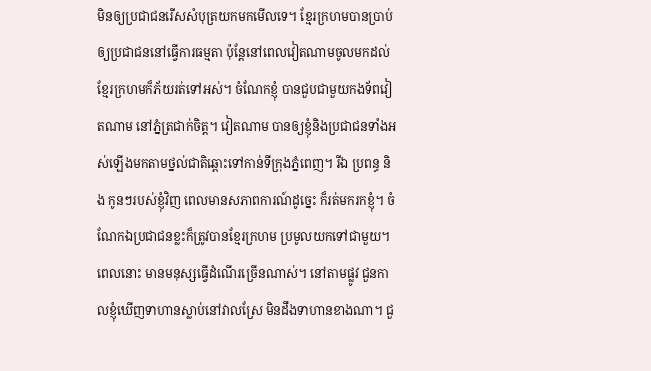មិនឲ្យប្រជាជនរើសសំបុត្រយកមកមើលទេ។ ខ្មែរក្រហមបានប្រាប់ឲ្យប្រជាជននៅធ្វើការធម្មតា ប៉ុន្តែនៅពេលវៀតណាមចូលមកដល់ ខ្មែរក្រហមក៏ភ័យរត់ទៅអស់។ ចំណែកខ្ញុំ បានជួបជាមួយកងទ័ពវៀតណាម នៅភ្នំត្រជាក់ចិត្ត។ វៀតណាម បានឲ្យខ្ញុំនិងប្រជាជនទាំងអស់ឡើងមកតាមថ្នល់ជាតិឆ្ពោះទៅកាន់ទីក្រុងភ្នំពេញ។ រីឯ ប្រពន្ធ និង កូនៗរបស់ខ្ញុំវិញ ពេលមានសភាពការណ៍ដូច្នេះ ក៏រត់មករកខ្ញុំ។ ចំណែកឯប្រជាជនខ្លះក៏ត្រូវបានខ្មែរក្រហម ប្រមូលយកទៅជាមួយ។ ពេលនោះ មានមនុស្សធ្វើដំណើរច្រើនណាស់។ នៅតាមផ្លូវ ជួនកាលខ្ញុំឃើញទាហានស្លាប់នៅវាលស្រែ មិនដឹងទាហានខាងណា។ ជួ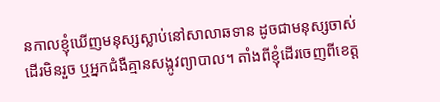នកាលខ្ញុំឃើញមនុស្សស្លាប់នៅសាលាឆទាន ដូចជាមនុស្សចាស់ដើរមិនរួច ឬអ្នកជំងឺគ្មានសង្កូវព្យាបាល។ តាំងពីខ្ញុំដើរចេញពីខេត្ត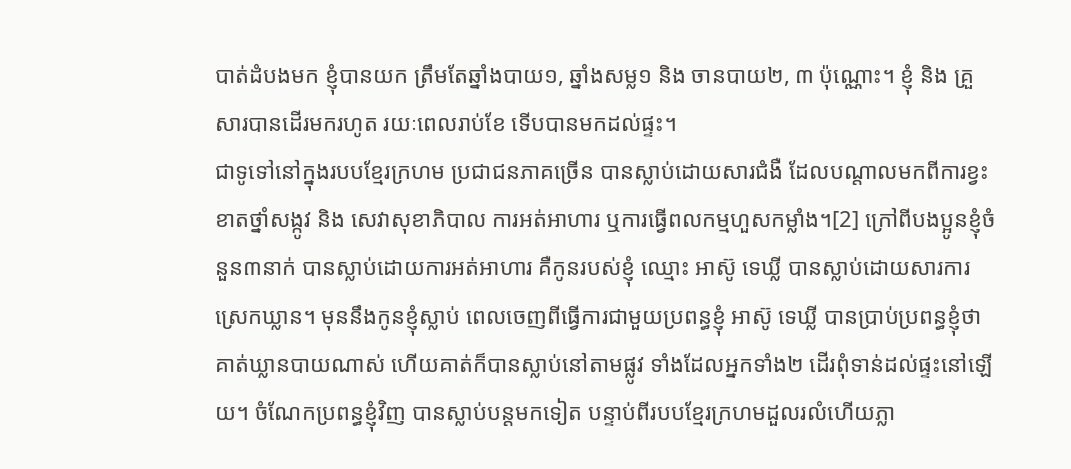បាត់ដំបងមក ខ្ញុំបានយក ត្រឹមតែឆ្នាំងបាយ១, ឆ្នាំងសម្ល១ និង ចានបាយ២, ៣ ប៉ុណ្ណោះ។ ខ្ញុំ និង គ្រួសារបានដើរមករហូត រយៈពេលរាប់ខែ ទើបបានមកដល់ផ្ទះ។
ជាទូទៅនៅក្នុងរបបខ្មែរក្រហម ប្រជាជនភាគច្រើន បានស្លាប់ដោយសារជំងឺ ដែលបណ្តាលមកពីការខ្វះខាតថ្នាំសង្កូវ និង សេវាសុខាភិបាល ការអត់អាហារ ឬការធ្វើពលកម្មហួសកម្លាំង។[2] ក្រៅពីបងប្អូនខ្ញុំចំនួន៣នាក់ បានស្លាប់ដោយការអត់អាហារ គឺកូនរបស់ខ្ញុំ ឈ្មោះ អាស៊ូ ទេឃ្លី បានស្លាប់ដោយសារការស្រេកឃ្លាន។ មុននឹងកូនខ្ញុំស្លាប់ ពេលចេញពីធ្វើការជាមួយប្រពន្ធខ្ញុំ អាស៊ូ ទេឃ្លី បានប្រាប់ប្រពន្ធខ្ញុំថា គាត់ឃ្លានបាយណាស់ ហើយគាត់ក៏បានស្លាប់នៅតាមផ្លូវ ទាំងដែលអ្នកទាំង២ ដើរពុំទាន់ដល់ផ្ទះនៅឡើយ។ ចំណែកប្រពន្ធខ្ញុំវិញ បានស្លាប់បន្តមកទៀត បន្ទាប់ពីរបបខ្មែរក្រហមដួលរលំហើយភ្លា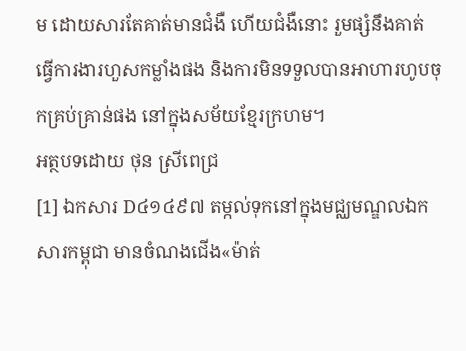ម ដោយសារតែគាត់មានជំងឺ ហើយជំងឺនោះ រួមផ្សំនឹងគាត់ ធ្វើការងារហួសកម្លាំងផង និងការមិនទទួលបានអាហារហូបចុកគ្រប់គ្រាន់ផង នៅក្នុងសម័យខ្មែរក្រហម។
អត្ថបទដោយ ថុន ស្រីពេជ្រ
[1] ឯកសារ D៤១៤៩៧ តម្កល់ទុកនៅក្នុងមជ្ឈមណ្ឌលឯកសារកម្ពុជា មានចំណងជើង«ម៉ាត់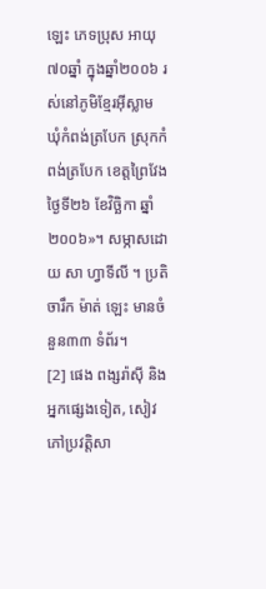ឡេះ ភេទប្រុស អាយុ៧០ឆ្នាំ ក្នុងឆ្នាំ២០០៦ រស់នៅភូមិខ្មែរអ៊ីស្លាម ឃុំកំពង់ត្របែក ស្រុកកំពង់ត្របែក ខេត្តព្រៃវែង ថ្ងៃទី២៦ ខែវិច្ឆិកា ឆ្នាំ២០០៦»។ សម្ភាសដោយ សា ហ្វាទីលី ។ ប្រតិចារឹក ម៉ាត់ ឡេះ មានចំនួន៣៣ ទំព័រ។
[2] ផេង ពង្សរ៉ាស៊ី និង អ្នកផ្សេងទៀត, សៀវភៅប្រវត្តិសា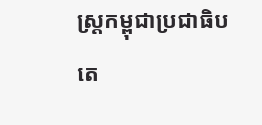ស្ត្រកម្ពុជាប្រជាធិបតេ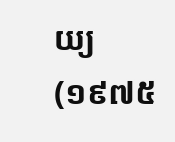យ្យ (១៩៧៥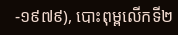-១៩៧៩), បោះពុម្ពលើកទី២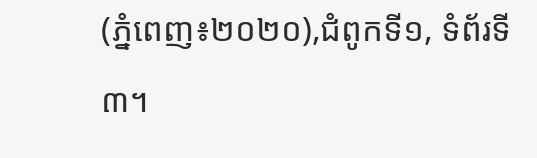(ភ្នំពេញ៖២០២០),ជំពូកទី១, ទំព័រទី៣។